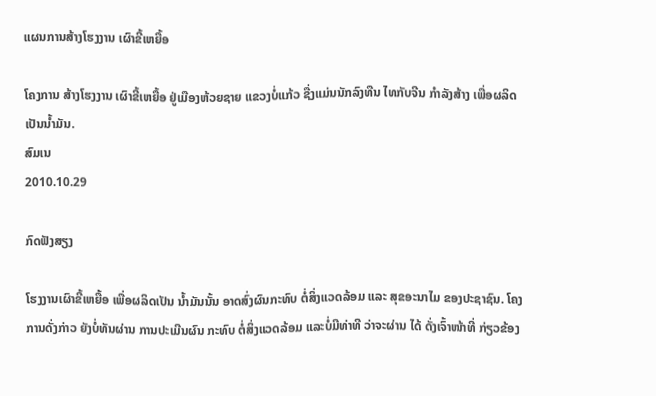ແຜນການສ້າງໂຮງງານ ເຜົາຂີ້ເຫຍື້ອ

ໂຄງການ ສ້າງໂຮງງານ ເຜົາຂີ້ເຫຍື້ອ ຢູ່ເມືອງຫ້ວຍຊາຍ ແຂວງບໍ່ແກ້ວ ຊື່ງແມ່ນນັກລົງທືນ ໄທກັບຈີນ ກໍາລັງສ້າງ ເພື່ອຜລິດ ເປັນນໍ້າມັນ.
ສົມເນ
2010.10.29

ກົດຟັງສຽງ

ໂຮງງານເຜົາຂີ້ເຫຍື້ອ ເພື່ອຜລິດເປັນ ນໍ້າມັນນັ້ນ ອາດສົ່ງຜົນກະທົບ ຕໍ່ສິ່ງແວດລ້ອມ ແລະ ສຸຂອະນາໄມ ຂອງປະຊາຊົນ. ໂຄງການດັ່ງກ່າວ ຍັງບໍ່ທັນຜ່ານ ການປະເມີນຜົນ ກະທົບ ຕໍ່ສິ່ງແວດລ້ອມ ແລະບໍ່ມີທ່າທີ ວ່າຈະຜ່ານ ໄດ້ ດັ່ງເຈົ້າໜ້າທີ່ ກ່ຽວຂ້ອງ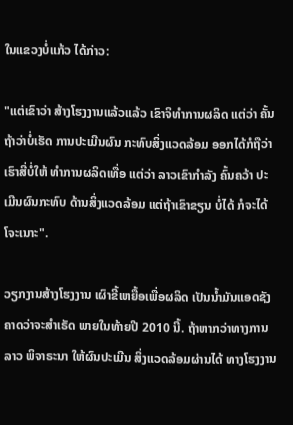ໃນແຂວງບໍ່ແກ້ວ ໄດ້ກ່າວ:

"ແຕ່ເຂົາວ່າ ສ້າງໂຮງງານແລ້ວແລ້ວ ເຂົາຈິທໍາການຜລິດ ແຕ່ວ່າ ຄັ້ນຖ້າວ່າບໍ່ເຮັດ ການປະເມີນຜົນ ກະທົບສິ່ງແວດລ້ອມ ອອກໄດ້ກໍຖືວ່າ ເຮົາສີ່ບໍ່ໃຫ້ ທໍາການຜລິດເທື່ອ ແຕ່ວ່າ ລາວເຂົາກໍາລັງ ຄົ້ນຄວ້າ ປະເມີນຜົນກະທົບ ດ້ານສິ່ງແວດລ້ອມ ແຕ່ຖ້າເຂົາຂຽນ ບໍ່ໄດ້ ກໍຈະໄດ້ໂຈະເນາະ".

ວຽກງານສ້າງໂຮງງານ ເຜົາຂີ້ເຫຍື້ອເພື່ອຜລິດ ເປັນນໍ້າມັນແອດຊັງ ຄາດວ່າຈະສໍາເຣັດ ພາຍໃນທ້າຍປີ 2010 ນີ້. ຖ້າຫາກວ່າທາງການລາວ ພິຈາຣະນາ ໃຫ້ຜົນປະເມີນ ສິ່ງແວດລ້ອມຜ່ານໄດ້ ທາງໂຮງງານ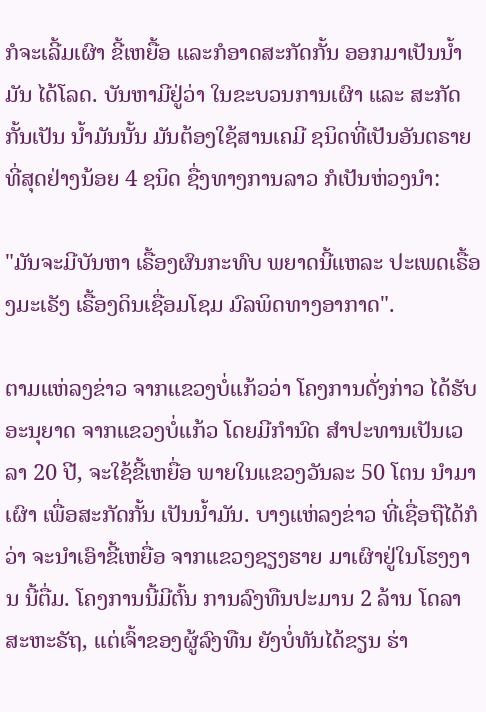ກໍຈະເລີ້ມເຜົາ ຂີ້ເຫຍື້ອ ແລະກໍອາດສະກັດກັ້ນ ອອກມາເປັນນໍ້າມັນ ໄດ້ໂລດ. ບັນຫາມີຢູ່ວ່າ ໃນຂະບວນການເຜົາ ແລະ ສະກັດກັ້ນເປັນ ນໍ້າມັນນັ້ນ ມັນຕ້ອງໃຊ້ສານເຄມີ ຊນິດທີ່ເປັນອັນຕຣາຍ ທີ່ສຸດຢ່າງນ້ອຍ 4 ຊນິດ ຊື່ງທາງການລາວ ກໍເປັນຫ່ວງນໍາ:

"ມັນຈະມີບັນຫາ ເຣື້ອງຜົນກະທົບ ພຍາດນີ້ແຫລະ ປະເພດເຣື້ອງມະເຣັງ ເຣື້ອງດິນເຊື່ອມໂຊມ ມົລພິດທາງອາກາດ".

ຕາມແຫ່ລງຂ່າວ ຈາກແຂວງບໍ່ແກ້ວວ່າ ໂຄງການດັ່ງກ່າວ ໄດ້ຮັບອະນຸຍາດ ຈາກແຂວງບໍ່ແກ້ວ ໂດຍມີກໍານົດ ສໍາປະທານເປັນເວລາ 20 ປີ, ຈະໃຊ້ຂີ້ເຫຍື່ອ ພາຍໃນແຂວງວັນລະ 50 ໂຕນ ນໍາມາເຜົາ ເພື່ອສະກັດກັ້ນ ເປັນນໍ້າມັນ. ບາງແຫ່ລງຂ່າວ ທີ່ເຊື່ອຖືໄດ້ກໍວ່າ ຈະນໍາເອົາຂີ້ເຫຍື່ອ ຈາກແຂວງຊຽງຮາຍ ມາເຜົາຢູ່ໃນໂຮງງານ ນີ້ຕື່ມ. ໂຄງການນີ້ມີຕົ້ນ ການລົງທືນປະມານ 2 ລ້ານ ໂດລາ ສະຫະຣັຖ, ແຕ່ເຈົ້າຂອງຜູ້ລົງທືນ ຍັງບໍ່ທັນໄດ້ຂຽນ ຮ່າ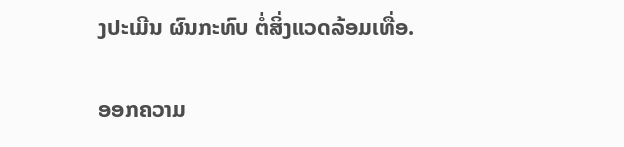ງປະເມີນ ຜົນກະທົບ ຕໍ່ສິ່ງແວດລ້ອມເທື່ອ.

ອອກຄວາມ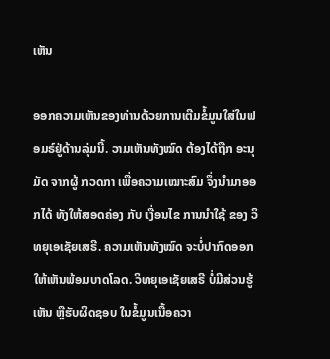ເຫັນ

ອອກຄວາມເຫັນຂອງທ່ານດ້ວຍການເຕີມຂໍ້ມູນໃສ່ໃນຟອມຣ໌ຢູ່ດ້ານລຸ່ມນີ້. ວາມເຫັນທັງໝົດ ຕ້ອງໄດ້ຖືກ ອະນຸມັດ ຈາກຜູ້ ກວດກາ ເພື່ອຄວາມເໝາະສົມ ຈຶ່ງນໍາມາອອກໄດ້ ທັງໃຫ້ສອດຄ່ອງ ກັບ ເງື່ອນໄຂ ການນຳໃຊ້ ຂອງ ວິທຍຸເອເຊັຍເສຣີ. ຄວາມເຫັນທັງໝົດ ຈະບໍ່ປາກົດອອກ ໃຫ້ເຫັນພ້ອມບາດໂລດ. ວິທຍຸເອເຊັຍເສຣີ ບໍ່ມີສ່ວນຮູ້ເຫັນ ຫຼືຮັບຜິດຊອບ ໃນຂໍ້ມູນເນື້ອຄວາ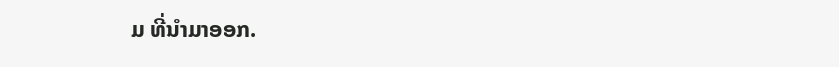ມ ທີ່ນໍາມາອອກ.